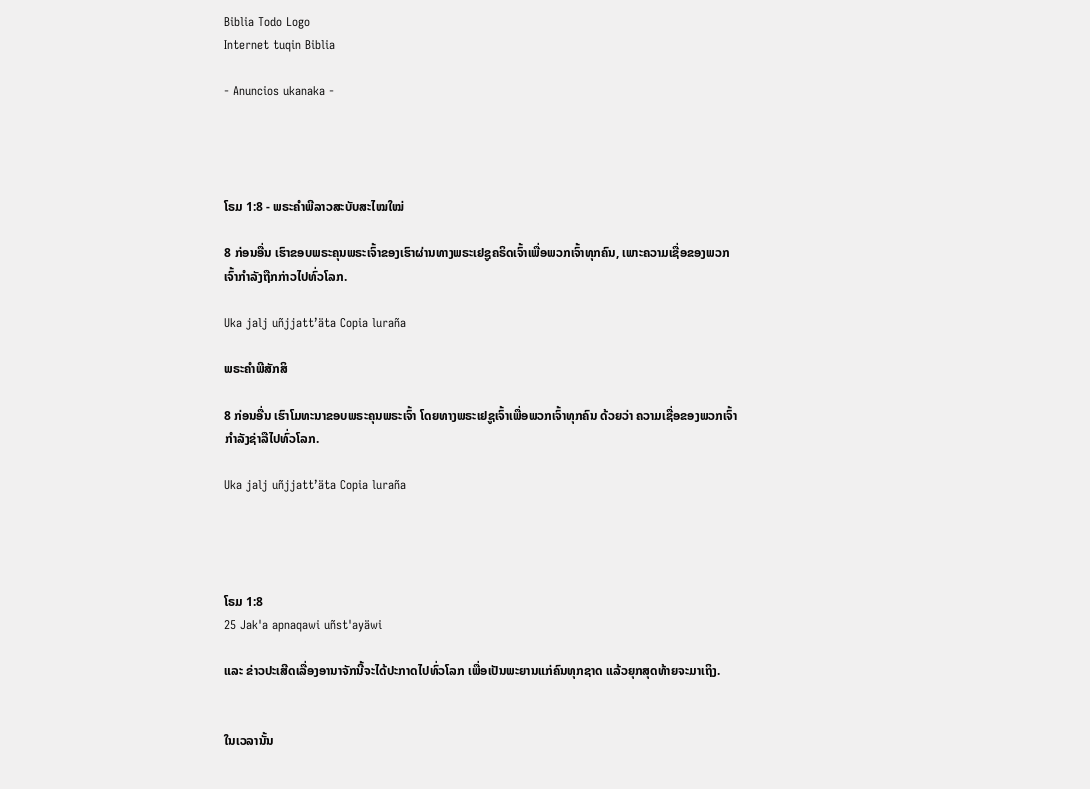Biblia Todo Logo
Internet tuqin Biblia

- Anuncios ukanaka -




ໂຣມ 1:8 - ພຣະຄຳພີລາວສະບັບສະໄໝໃໝ່

8 ກ່ອນອື່ນ ເຮົາຂອບພຣະຄຸນພຣະເຈົ້າຂອງເຮົາຜ່ານທາງພຣະເຢຊູຄຣິດເຈົ້າເພື່ອພວກເຈົ້າທຸກຄົນ, ເພາະຄວາມເຊື່ອຂອງພວກເຈົ້າກຳລັງຖືກກ່າວໄປທົ່ວໂລກ.

Uka jalj uñjjattʼäta Copia luraña

ພຣະຄຳພີສັກສິ

8 ກ່ອນອື່ນ ເຮົາໂມທະນາຂອບພຣະຄຸນພຣະເຈົ້າ ໂດຍທາງພຣະເຢຊູເຈົ້າເພື່ອພວກເຈົ້າທຸກຄົນ ດ້ວຍວ່າ ຄວາມເຊື່ອຂອງພວກເຈົ້າກຳລັງຊ່າລືໄປທົ່ວໂລກ.

Uka jalj uñjjattʼäta Copia luraña




ໂຣມ 1:8
25 Jak'a apnaqawi uñst'ayäwi

ແລະ ຂ່າວປະເສີດເລື່ອງອານາຈັກນີ້ຈະໄດ້ປະກາດໄປທົ່ວໂລກ ເພື່ອເປັນພະຍານແກ່ຄົນທຸກຊາດ ແລ້ວຍຸກສຸດທ້າຍຈະມາເຖິງ.


ໃນເວລານັ້ນ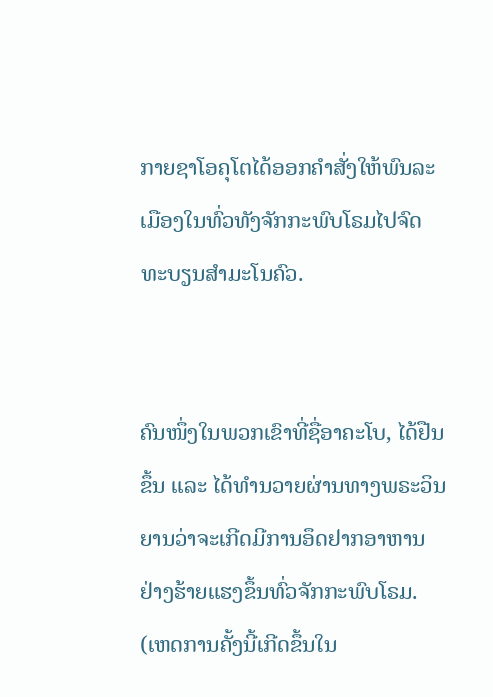ກາຍຊາໂອຄຸໂຕໄດ້ອອກຄຳສັ່ງໃຫ້ພົນລະເມືອງໃນທົ່ວທັງຈັກກະພົບໂຣມໄປຈົດທະບຽນສຳມະໂນຄົວ.


ຄົນໜຶ່ງໃນພວກເຂົາທີ່ຊື່ອາຄະໂບ, ໄດ້ຢືນຂຶ້ນ ແລະ ໄດ້ທຳນວາຍຜ່ານທາງພຣະວິນຍານວ່າຈະເກີດມີການອຶດຢາກອາຫານຢ່າງຮ້າຍແຮງຂຶ້ນທົ່ວຈັກກະພົບໂຣມ. (ເຫດການຄັ້ງນີ້ເກີດຂຶ້ນໃນ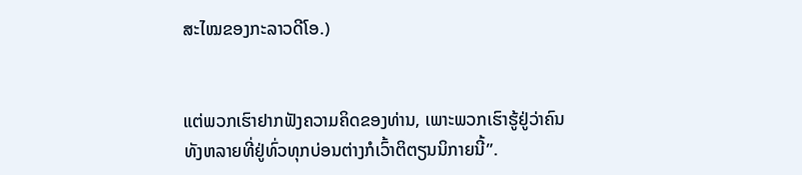ສະໄໝຂອງກະລາວດີໂອ.)


ແຕ່ພວກເຮົາຢາກຟັງຄວາມຄິດຂອງທ່ານ, ເພາະພວກເຮົາຮູ້ຢູ່ວ່າຄົນທັງຫລາຍທີ່ຢູ່ທົ່ວທຸກບ່ອນຕ່າງກໍເວົ້າຕິຕຽນນິກາຍນີ້”.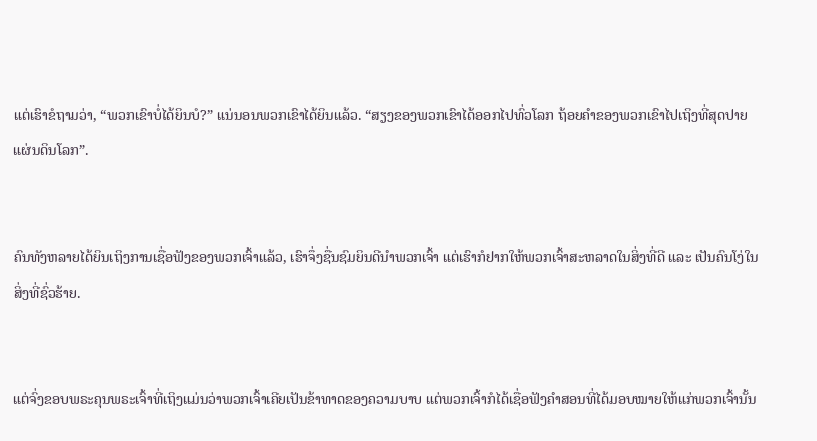ແຕ່ເຮົາຂໍຖາມວ່າ, “ພວກເຂົາບໍ່ໄດ້ຍິນບໍ?” ແນ່ນອນພວກເຂົາໄດ້ຍິນແລ້ວ. “ສຽງຂອງພວກເຂົາໄດ້ອອກໄປທົ່ວໂລກ ຖ້ອຍຄຳຂອງພວກເຂົາໄປເຖິງທີ່ສຸດປາຍແຜ່ນດິນໂລກ”.


ຄົນທັງຫລາຍໄດ້ຍິນເຖິງການເຊື່ອຟັງຂອງພວກເຈົ້າແລ້ວ, ເຮົາຈຶ່ງຊື່ນຊົມຍິນດີນໍາພວກເຈົ້າ ແຕ່ເຮົາກໍຢາກໃຫ້ພວກເຈົ້າສະຫລາດໃນສິ່ງທີ່ດີ ແລະ ເປັນຄົນໂງ່ໃນສິ່ງທີ່ຊົ່ວຮ້າຍ.


ແຕ່ຈົ່ງຂອບພຣະຄຸນພຣະເຈົ້າທີ່ເຖິງແມ່ນວ່າພວກເຈົ້າເຄີຍເປັນຂ້າທາດຂອງຄວາມບາບ ແຕ່ພວກເຈົ້າກໍໄດ້ເຊື່ອຟັງຄຳສອນທີ່ໄດ້ມອບໝາຍໃຫ້ແກ່ພວກເຈົ້ານັ້ນ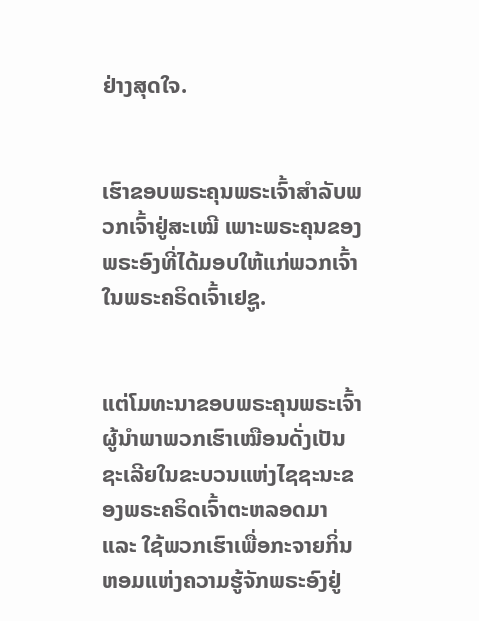ຢ່າງສຸດໃຈ.


ເຮົາຂອບພຣະຄຸນພຣະເຈົ້າສຳລັບພວກເຈົ້າຢູ່ສະເໝີ ເພາະພຣະຄຸນຂອງພຣະອົງທີ່ໄດ້ມອບໃຫ້ແກ່ພວກເຈົ້າໃນພຣະຄຣິດເຈົ້າເຢຊູ.


ແຕ່ໂມທະນາຂອບພຣະຄຸນພຣະເຈົ້າຜູ້ນຳພາພວກເຮົາເໝືອນດັ່ງເປັນຊະເລີຍໃນຂະບວນແຫ່ງໄຊຊະນະຂອງພຣະຄຣິດເຈົ້າຕະຫລອດມາ ແລະ ໃຊ້ພວກເຮົາເພື່ອກະຈາຍກິ່ນຫອມແຫ່ງຄວາມຮູ້ຈັກພຣະອົງຢູ່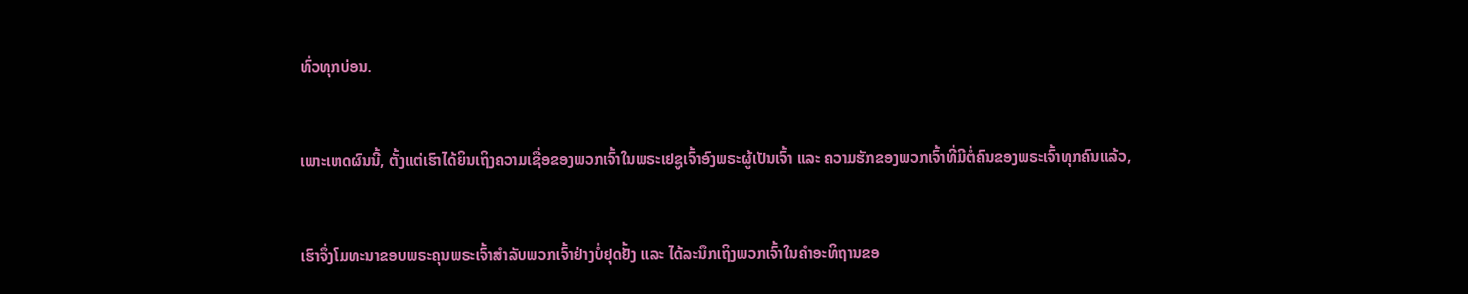ທົ່ວທຸກບ່ອນ.


ເພາະເຫດຜົນນີ້, ຕັ້ງແຕ່ເຮົາໄດ້ຍິນເຖິງຄວາມເຊື່ອຂອງພວກເຈົ້າໃນພຣະເຢຊູເຈົ້າອົງພຣະຜູ້ເປັນເຈົ້າ ແລະ ຄວາມຮັກຂອງພວກເຈົ້າທີ່ມີຕໍ່ຄົນຂອງພຣະເຈົ້າທຸກຄົນແລ້ວ,


ເຮົາຈຶ່ງໂມທະນາຂອບພຣະຄຸນພຣະເຈົ້າສຳລັບພວກເຈົ້າຢ່າງບໍ່ຢຸດຢັ້ງ ແລະ ໄດ້ລະນຶກເຖິງພວກເຈົ້າໃນຄຳອະທິຖານຂອ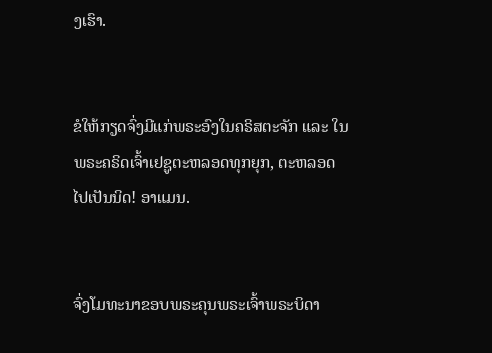ງເຮົາ.


ຂໍໃຫ້ກຽດຈົ່ງມີແກ່ພຣະອົງໃນຄຣິສຕະຈັກ ແລະ ໃນພຣະຄຣິດເຈົ້າເຢຊູຕະຫລອດທຸກຍຸກ, ຕະຫລອດໄປເປັນນິດ! ອາແມນ.


ຈົ່ງໂມທະນາຂອບພຣະຄຸນພຣະເຈົ້າພຣະບິດາ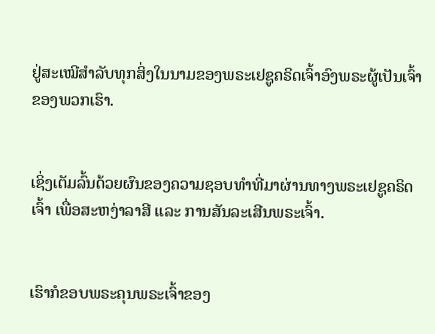ຢູ່ສະເໝີສຳລັບທຸກສິ່ງໃນນາມຂອງພຣະເຢຊູຄຣິດເຈົ້າອົງພຣະຜູ້ເປັນເຈົ້າຂອງພວກເຮົາ.


ເຊິ່ງເຕັມລົ້ນດ້ວຍຜົນຂອງຄວາມຊອບທຳທີ່ມາຜ່ານທາງພຣະເຢຊູຄຣິດເຈົ້າ ເພື່ອສະຫງ່າລາສີ ແລະ ການສັນລະເສີນພຣະເຈົ້າ.


ເຮົາກໍຂອບພຣະຄຸນພຣະເຈົ້າຂອງ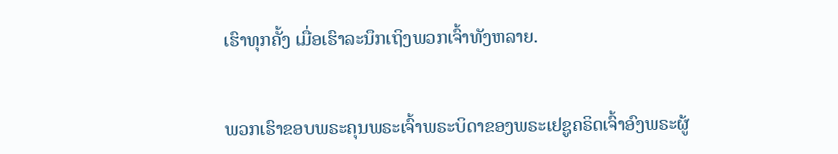ເຮົາທຸກຄັ້ງ ເມື່ອເຮົາລະນຶກເຖິງພວກເຈົ້າທັງຫລາຍ.


ພວກເຮົາຂອບພຣະຄຸນພຣະເຈົ້າພຣະບິດາຂອງພຣະເຢຊູຄຣິດເຈົ້າອົງພຣະຜູ້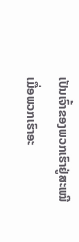ເປັນເຈົ້າຂອງພວກເຮົາຢູ່ສະເໝີເມື່ອພວກເຮົາອະ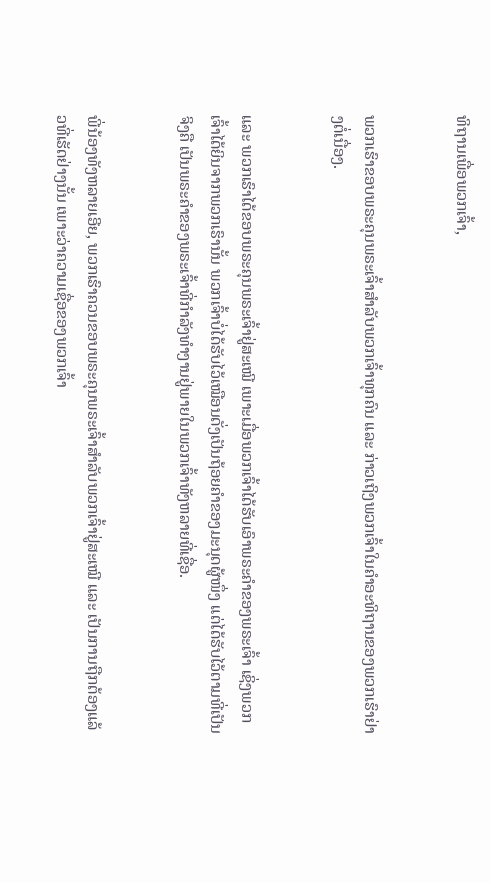ທິຖານເພື່ອພວກເຈົ້າ,


ພວກເຮົາຂອບພຣະຄຸນພຣະເຈົ້າສຳລັບພວກເຈົ້າທຸກຄົນ ແລະ ກ່າວເຖິງພວກເຈົ້າໃນຄຳອະທິຖານຂອງພວກເຮົາຢ່າງຕໍ່ເນື່ອງ.


ແລະ ພວກເຮົາໄດ້ຂອບພຣະຄຸນພຣະເຈົ້າຢູ່ສະເໝີ ເພາະເມື່ອພວກເຈົ້າໄດ້ຮັບເອົາພຣະຄຳຂອງພຣະເຈົ້າ ເຊິ່ງພວກເຈົ້າໄດ້ຍິນຈາກພວກເຮົານັ້ນ ພວກເຈົ້າບໍ່ໄດ້ຮັບໄວ້ເໝືອນດັ່ງເປັນຖ້ອຍຄຳຂອງມະນຸດຜູ້ໜຶ່ງ ແຕ່ໄດ້ຮັບໄວ້ຕາມທີ່ເປັນຈິງຄື ເປັນພຣະຄຳຂອງພຣະເຈົ້າທີ່ກຳລັງທຳງານຢູ່ພາຍໃນພວກເຈົ້າທັງຫລາຍທີ່ເຊື່ອ.


ພີ່ນ້ອງທັງຫລາຍເອີຍ, ພວກເຮົາຄວນຂອບພຣະຄຸນພຣະເຈົ້າສຳລັບພວກເຈົ້າຢູ່ສະເໝີ ແລະ ເປັນການຖືກຕ້ອງແລ້ວທີ່ເຮັດຢ່າງນັ້ນ ເພາະວ່າຄວາມເຊື່ອຂອງພວກເຈົ້າ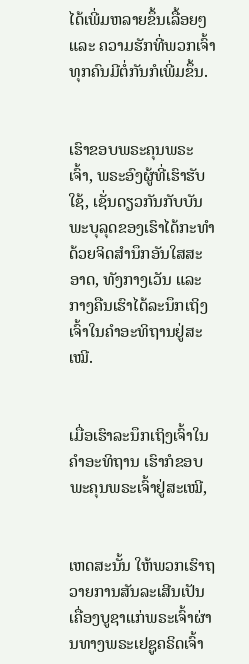ໄດ້ເພີ່ມຫລາຍຂຶ້ນເລື້ອຍໆ ແລະ ຄວາມຮັກທີ່ພວກເຈົ້າທຸກຄົນມີຕໍ່ກັນກໍເພີ່ມຂຶ້ນ.


ເຮົາຂອບພຣະຄຸນພຣະເຈົ້າ, ພຣະອົງຜູ້ທີ່ເຮົາຮັບໃຊ້, ເຊັ່ນດຽວກັນກັບບັນພະບຸລຸດຂອງເຮົາໄດ້ກະທຳ ດ້ວຍຈິດສຳນຶກອັນໃສສະອາດ, ທັງກາງເວັນ ແລະ ກາງຄືນເຮົາໄດ້ລະນຶກເຖິງເຈົ້າໃນຄຳອະທິຖານຢູ່ສະເໝີ.


ເມື່ອເຮົາລະນຶກເຖິງເຈົ້າໃນຄຳອະທິຖານ ເຮົາກໍຂອບພະຄຸນພຣະເຈົ້າຢູ່ສະເໝີ,


ເຫດສະນັ້ນ ໃຫ້ພວກເຮົາຖວາຍການສັນລະເສີນເປັນເຄື່ອງບູຊາແກ່ພຣະເຈົ້າຜ່ານທາງພຣະເຢຊູຄຣິດເຈົ້າ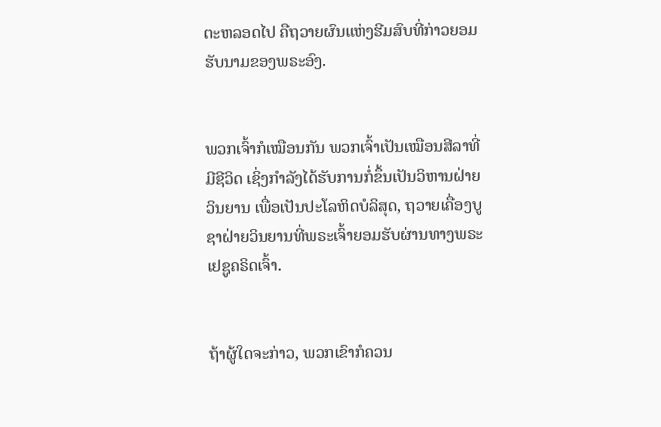ຕະຫລອດໄປ ຄືຖວາຍຜົນແຫ່ງຮີມສົບທີ່ກ່າວຍອມຮັບນາມຂອງພຣະອົງ.


ພວກເຈົ້າກໍເໝືອນກັນ ພວກເຈົ້າເປັນເໝືອນສີລາທີ່ມີຊີວິດ ເຊິ່ງກຳລັງໄດ້ຮັບການກໍ່ຂຶ້ນເປັນວິຫານຝ່າຍວິນຍານ ເພື່ອເປັນປະໂລຫິດບໍລິສຸດ, ຖວາຍເຄື່ອງບູຊາຝ່າຍວິນຍານທີ່ພຣະເຈົ້າຍອມຮັບຜ່ານທາງພຣະເຢຊູຄຣິດເຈົ້າ.


ຖ້າຜູ້ໃດຈະກ່າວ, ພວກເຂົາກໍຄວນ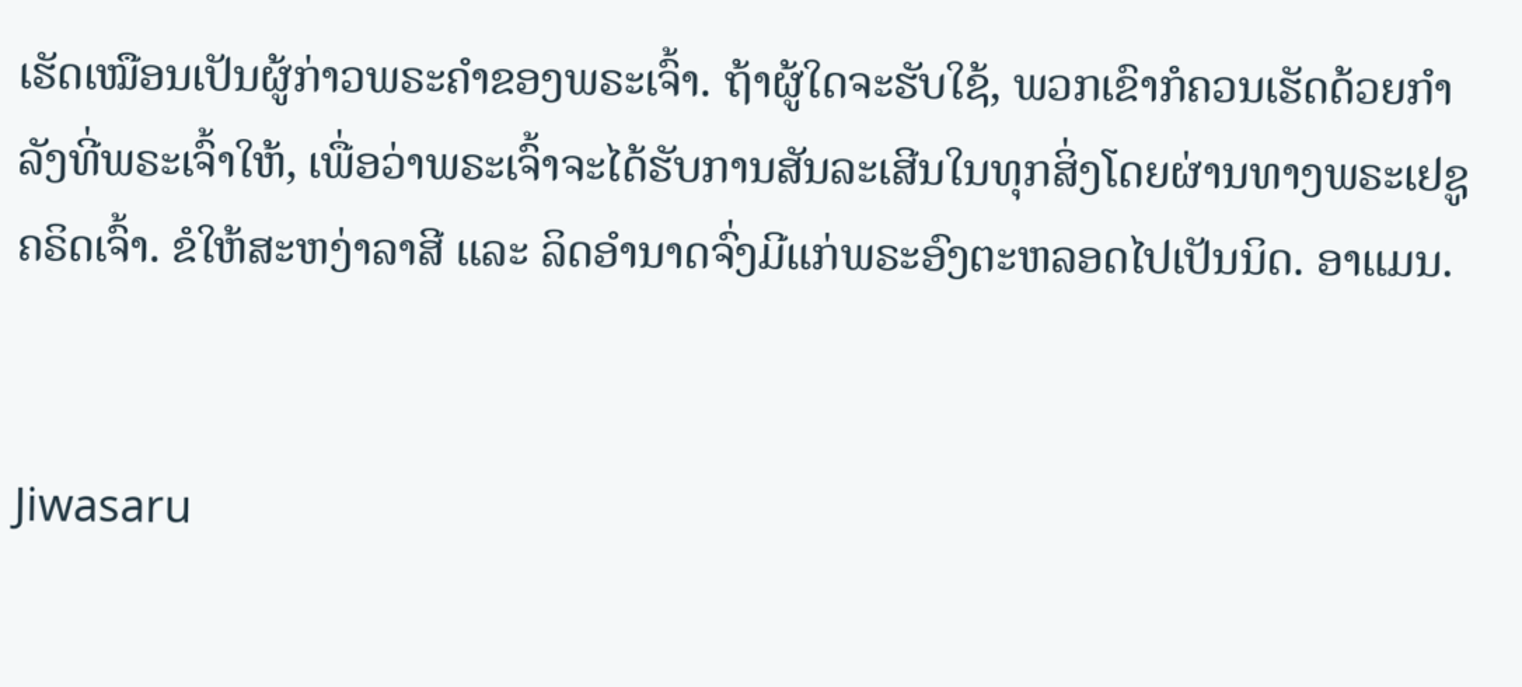ເຮັດເໝືອນເປັນຜູ້ກ່າວພຣະຄຳຂອງພຣະເຈົ້າ. ຖ້າຜູ້ໃດຈະຮັບໃຊ້, ພວກເຂົາກໍຄວນເຮັດດ້ວຍກຳລັງທີ່ພຣະເຈົ້າໃຫ້, ເພື່ອວ່າພຣະເຈົ້າຈະໄດ້ຮັບການສັນລະເສີນໃນທຸກສິ່ງໂດຍຜ່ານທາງພຣະເຢຊູຄຣິດເຈົ້າ. ຂໍໃຫ້ສະຫງ່າລາສີ ແລະ ລິດອຳນາດຈົ່ງມີແກ່ພຣະອົງຕະຫລອດໄປເປັນນິດ. ອາແມນ.


Jiwasaru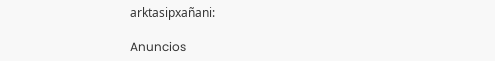arktasipxañani:

Anuncios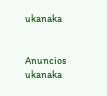ukanaka


Anuncios ukanaka